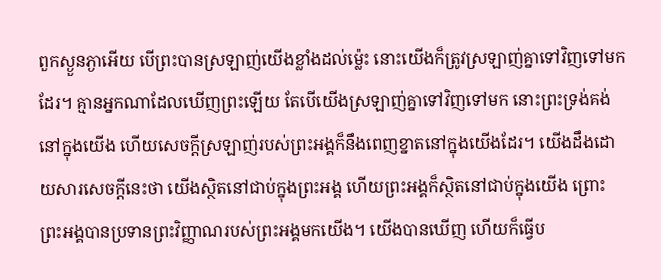ពួកស្ងួនភ្ងាអើយ បើព្រះបានស្រឡាញ់យើងខ្លាំងដល់ម៉្លេះ នោះយើងក៏ត្រូវស្រឡាញ់គ្នាទៅវិញទៅមកដែរ។ គ្មានអ្នកណាដែលឃើញព្រះឡើយ តែបើយើងស្រឡាញ់គ្នាទៅវិញទៅមក នោះព្រះទ្រង់គង់នៅក្នុងយើង ហើយសេចក្ដីស្រឡាញ់របស់ព្រះអង្គក៏នឹងពេញខ្នាតនៅក្នុងយើងដែរ។ យើងដឹងដោយសារសេចក្ដីនេះថា យើងស្ថិតនៅជាប់ក្នុងព្រះអង្គ ហើយព្រះអង្គក៏ស្ថិតនៅជាប់ក្នុងយើង ព្រោះព្រះអង្គបានប្រទានព្រះវិញ្ញាណរបស់ព្រះអង្គមកយើង។ យើងបានឃើញ ហើយក៏ធ្វើប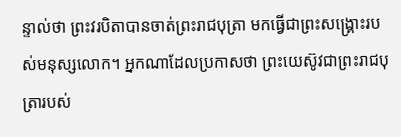ន្ទាល់ថា ព្រះវរបិតាបានចាត់ព្រះរាជបុត្រា មកធ្វើជាព្រះសង្គ្រោះរបស់មនុស្សលោក។ អ្នកណាដែលប្រកាសថា ព្រះយេស៊ូវជាព្រះរាជបុត្រារបស់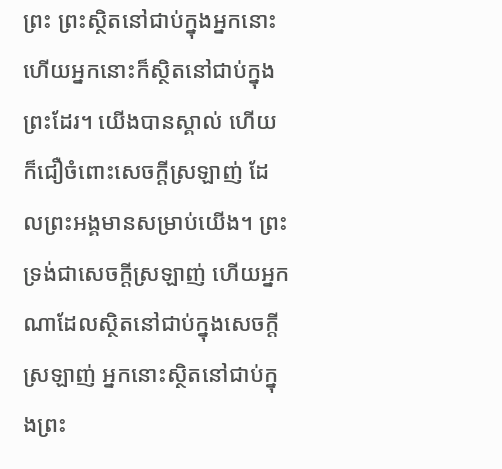ព្រះ ព្រះស្ថិតនៅជាប់ក្នុងអ្នកនោះ ហើយអ្នកនោះក៏ស្ថិតនៅជាប់ក្នុងព្រះដែរ។ យើងបានស្គាល់ ហើយក៏ជឿចំពោះសេចក្ដីស្រឡាញ់ ដែលព្រះអង្គមានសម្រាប់យើង។ ព្រះទ្រង់ជាសេចក្ដីស្រឡាញ់ ហើយអ្នកណាដែលស្ថិតនៅជាប់ក្នុងសេចក្ដីស្រឡាញ់ អ្នកនោះស្ថិតនៅជាប់ក្នុងព្រះ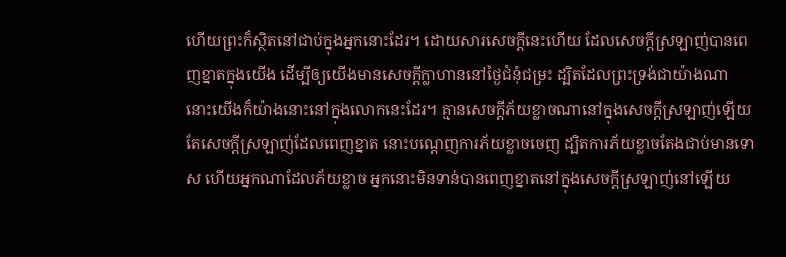ហើយព្រះក៏ស្ថិតនៅជាប់ក្នុងអ្នកនោះដែរ។ ដោយសារសេចក្ដីនេះហើយ ដែលសេចក្ដីស្រឡាញ់បានពេញខ្នាតក្នុងយើង ដើម្បីឲ្យយើងមានសេចក្ដីក្លាហាននៅថ្ងៃជំនុំជម្រះ ដ្បិតដែលព្រះទ្រង់ជាយ៉ាងណា នោះយើងក៏យ៉ាងនោះនៅក្នុងលោកនេះដែរ។ គ្មានសេចក្ដីភ័យខ្លាចណានៅក្នុងសេចក្ដីស្រឡាញ់ឡើយ តែសេចក្ដីស្រឡាញ់ដែលពេញខ្នាត នោះបណ្តេញការភ័យខ្លាចចេញ ដ្បិតការភ័យខ្លាចតែងជាប់មានទោស ហើយអ្នកណាដែលភ័យខ្លាច អ្នកនោះមិនទាន់បានពេញខ្នាតនៅក្នុងសេចក្ដីស្រឡាញ់នៅឡើយ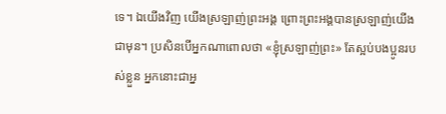ទេ។ ឯយើងវិញ យើងស្រឡាញ់ព្រះអង្គ ព្រោះព្រះអង្គបានស្រឡាញ់យើងជាមុន។ ប្រសិនបើអ្នកណាពោលថា «ខ្ញុំស្រឡាញ់ព្រះ» តែស្អប់បងប្អូនរបស់ខ្លួន អ្នកនោះជាអ្ន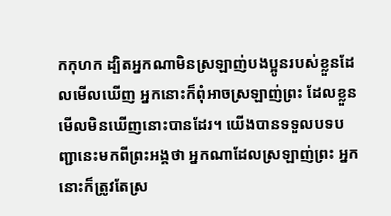កកុហក ដ្បិតអ្នកណាមិនស្រឡាញ់បងប្អូនរបស់ខ្លួនដែលមើលឃើញ អ្នកនោះក៏ពុំអាចស្រឡាញ់ព្រះ ដែលខ្លួនមើលមិនឃើញនោះបានដែរ។ យើងបានទទួលបទបញ្ជានេះមកពីព្រះអង្គថា អ្នកណាដែលស្រឡាញ់ព្រះ អ្នកនោះក៏ត្រូវតែស្រ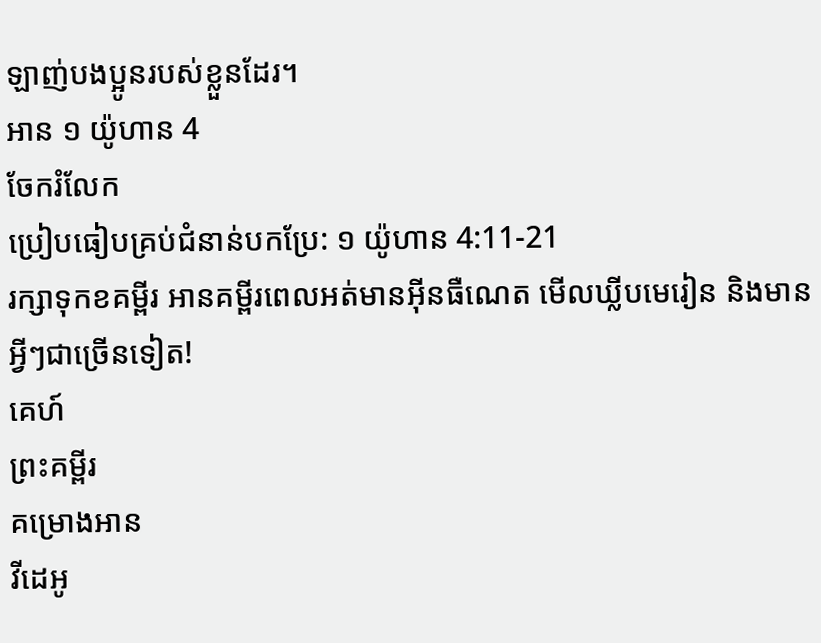ឡាញ់បងប្អូនរបស់ខ្លួនដែរ។
អាន ១ យ៉ូហាន 4
ចែករំលែក
ប្រៀបធៀបគ្រប់ជំនាន់បកប្រែ: ១ យ៉ូហាន 4:11-21
រក្សាទុកខគម្ពីរ អានគម្ពីរពេលអត់មានអ៊ីនធឺណេត មើលឃ្លីបមេរៀន និងមានអ្វីៗជាច្រើនទៀត!
គេហ៍
ព្រះគម្ពីរ
គម្រោងអាន
វីដេអូ